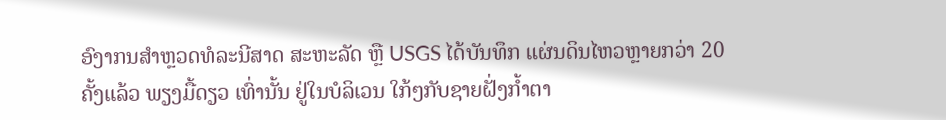ອົງາກນສຳຫຼວດທໍລະນີສາດ ສະຫະລັດ ຫຼື USGS ໄດ້ບັນທຶກ ແຜ່ນດິນໄຫວຫຼາຍກວ່າ 20 ຄັ້ງແລ້ວ ພຽງມື້ດຽວ ເທົ່ານັ້ນ ຢູ່ໃນບໍລິເວນ ໃກ້ໆກັບຊາຍຝັ່ງກ້ຳຕາ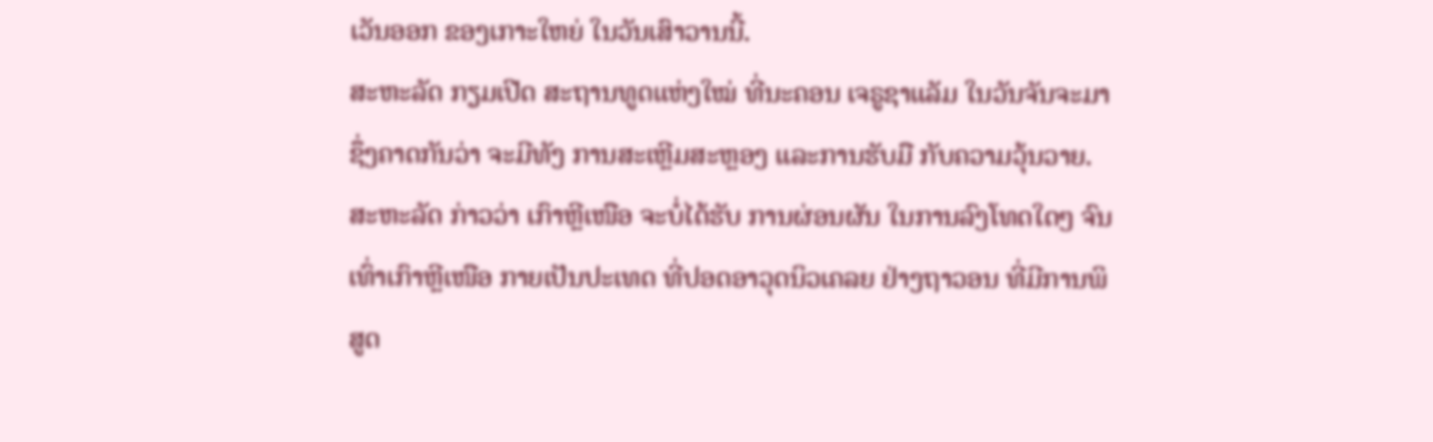ເວັນອອກ ຂອງເກາະໃຫຍ່ ໃນວັນເສົາວານນີ້.
ສະຫະລັດ ກຽມເປີດ ສະຖານທູດແຫ່ງໃໝ່ ທີ່ນະຄອນ ເຈຣູຊາແລັມ ໃນວັນຈັນຈະມາ ຊຶ່ງຄາດກັນວ່າ ຈະມີທັງ ການສະເຫຼີມສະຫຼອງ ແລະການຮັບມື ກັບຄວາມວຸ້ນວາຍ.
ສະຫະລັດ ກ່າວວ່າ ເກົາຫຼີເໜືອ ຈະບໍ່ໄດ້ຮັບ ການຜ່ອນຜັນ ໃນການລົງໂທດໃດໆ ຈົນເທົ່າເກົາຫຼີເໜືອ ກາຍເປັນປະເທດ ທີ່ປອດອາວຸດນິວເຄລຍ ຢ່າງຖາວອນ ທີ່ມີການພິສູດ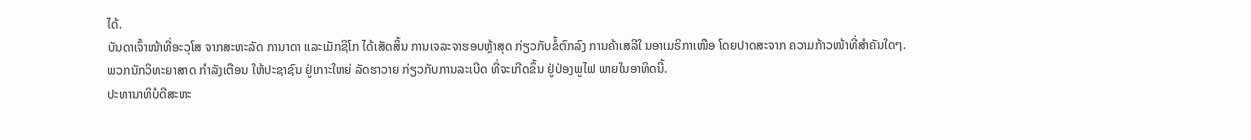ໄດ້.
ບັນດາເຈົ້າໜ້າທີ່ອະວຸໂສ ຈາກສະຫະລັດ ການາດາ ແລະເມັກຊິໂກ ໄດ້ເສັດສິ້ນ ການເຈລະຈາຮອບຫຼ້າສຸດ ກ່ຽວກັບຂໍ້ຕົກລົງ ການຄ້າເສລີໃ ນອາເມຣິກາເໜືອ ໂດຍປາດສະຈາກ ຄວາມກ້າວໜ້າທີ່ສຳຄັນໃດໆ.
ພວກນັກວິທະຍາສາດ ກຳລັງເຕືອນ ໃຫ້ປະຊາຊົນ ຢູ່ເກາະໃຫຍ່ ລັດຮາວາຍ ກ່ຽວກັບການລະເບີດ ທີ່ຈະເກີດຂຶ້ນ ຢູ່ປ່ອງພູໄຟ ພາຍໃນອາທິດນີ້.
ປະທານາທິບໍດີສະຫະ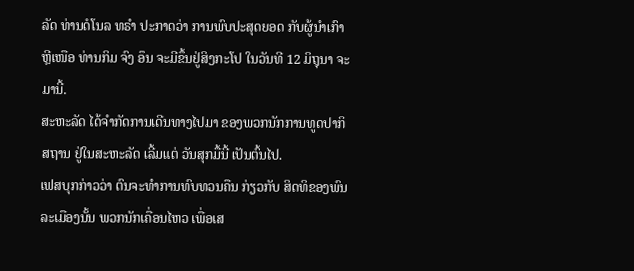ລັດ ທ່ານດໍໂນລ ທຣໍາ ປະກາດວ່າ ການພົບປະສຸດຍອດ ກັບຜູ້ນຳເກົາຫຼີເໜືອ ທ່ານກິມ ຈົງ ອຶນ ຈະມີຂຶ້ນຢູ່ສິງກະໂປ ໃນວັນທີ 12 ມິຖຸນາ ຈະມານີ້.
ສະຫະລັດ ໄດ້ຈຳກັດການເດີນທາງໄປມາ ຂອງພວກນັກການທູດປາກິສຖານ ຢູ່ໃນສະຫະລັດ ເລີ້ມແຕ່ ວັນສຸກມື້ນີ້ ເປັນຕົ້ນໄປ.
ເຟສບຸກກ່າວວ່າ ຕົນຈະທຳການທົບທວນຄືນ ກ່ຽວກັບ ສິດທິຂອງພົນລະເມືອງນັ້ນ ພວກນັກເຄື່ອນໄຫວ ເພື່ອເສ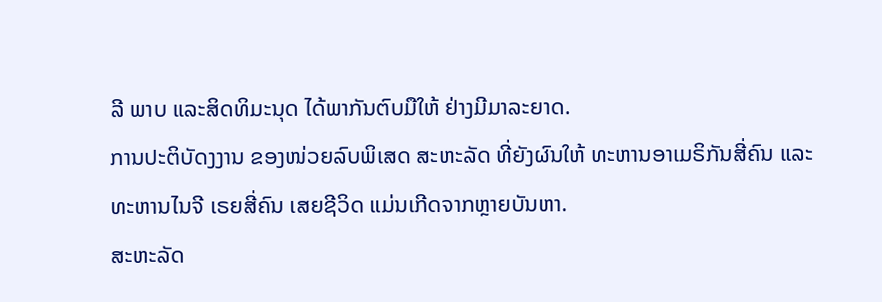ລີ ພາບ ແລະສິດທິມະນຸດ ໄດ້ພາກັນຕົບມືໃຫ້ ຢ່າງມີມາລະຍາດ.
ການປະຕິບັດງງານ ຂອງໜ່ວຍລົບພິເສດ ສະຫະລັດ ທີ່ຍັງຜົນໃຫ້ ທະຫານອາເມຣິກັນສີ່ຄົນ ແລະທະຫານໄນຈີ ເຣຍສີ່ຄົນ ເສຍຊີວິດ ແມ່ນເກີດຈາກຫຼາຍບັນຫາ.
ສະຫະລັດ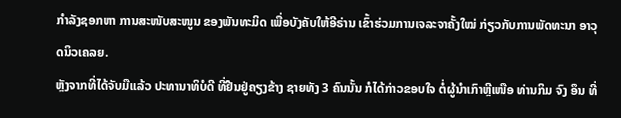ກຳລັງຊອກຫາ ການສະໜັບສະໜູນ ຂອງພັນທະມິດ ເພື່ອບັງຄັບໃຫ້ອີຣ່ານ ເຂົ້າຮ່ວມການເຈລະຈາຄັ້ງໃໝ່ ກ່ຽວກັບການພັດທະນາ ອາວຸດນິວເຄລຍ.
ຫຼັງຈາກທີ່ໄດ້ຈັບມືແລ້ວ ປະທານາທິບໍດີ ທີ່ຢືນຢູ່ຄຽງຂ້າງ ຊາຍທັງ 3 ຄົນນັ້ນ ກໍໄດ້ກ່າວຂອບໃຈ ຕໍ່ຜູ້ນຳເກົາຫຼີເໜືອ ທ່ານກິມ ຈົງ ອຶນ ທີ່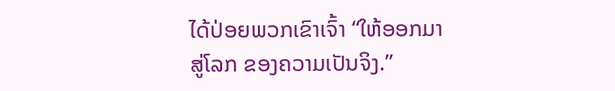ໄດ້ປ່ອຍພວກເຂົາເຈົ້າ “ໃຫ້ອອກມາສູ່ໂລກ ຂອງຄວາມເປັນຈິງ.”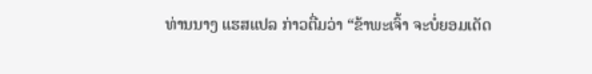ທ່ານນາງ ແຮສແປລ ກ່າວຕື່ມວ່າ “ຂ້າພະເຈົ້າ ຈະບໍ່ຍອມເດັດ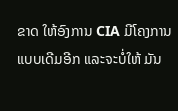ຂາດ ໃຫ້ອົງການ CIA ມີໂຄງການແບບເດີມອີກ ແລະຈະບໍ່ໃຫ້ ມັນ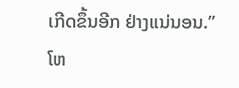ເກີດຂຶ້ນອີກ ຢ່າງແນ່ນອນ.”
ໂຫ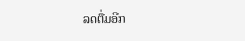ລດຕື່ມອີກ